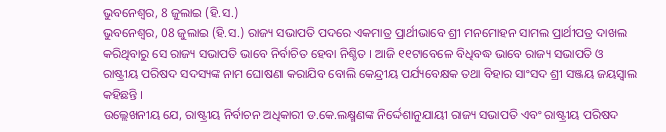ଭୁବନେଶ୍ୱର, 8 ଜୁଲାଇ (ହି.ସ.)
ଭୁବନେଶ୍ୱର, 08 ଜୁଲାଇ (ହି.ସ.) ରାଜ୍ୟ ସଭାପତି ପଦରେ ଏକମାତ୍ର ପ୍ରାର୍ଥୀଭାବେ ଶ୍ରୀ ମନମୋହନ ସାମଲ ପ୍ରାର୍ଥୀପତ୍ର ଦାଖଲ କରିଥିବାରୁ ସେ ରାଜ୍ୟ ସଭାପତି ଭାବେ ନିର୍ବାଚିତ ହେବା ନିଶ୍ଚିତ । ଆଜି ୧୧ଟାବେଳେ ବିଧିବଦ୍ଧ ଭାବେ ରାଜ୍ୟ ସଭାପତି ଓ ରାଷ୍ଟ୍ରୀୟ ପରିଷଦ ସଦସ୍ୟଙ୍କ ନାମ ଘୋଷଣା କରାଯିବ ବୋଲି କେନ୍ଦ୍ରୀୟ ପର୍ଯ୍ୟବେକ୍ଷକ ତଥା ବିହାର ସାଂସଦ ଶ୍ରୀ ସଞ୍ଜୟ ଜୟସ୍ୱାଲ କହିଛନ୍ତି ।
ଉଲ୍ଲେଖନୀୟ ଯେ, ରାଷ୍ଟ୍ରୀୟ ନିର୍ବାଚନ ଅଧିକାରୀ ଡ.କେ.ଲକ୍ଷ୍ମଣଙ୍କ ନିର୍ଦ୍ଦେଶାନୁଯାୟୀ ରାଜ୍ୟ ସଭାପତି ଏବଂ ରାଷ୍ଟ୍ରୀୟ ପରିଷଦ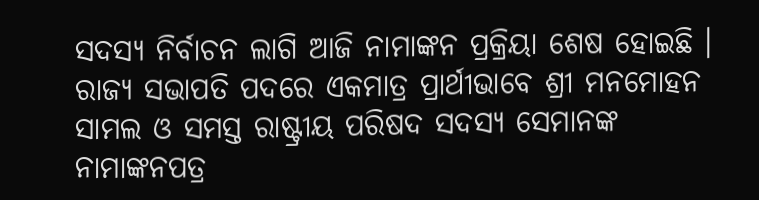ସଦସ୍ୟ ନିର୍ବାଚନ ଲାଗି ଆଜି ନାମାଙ୍କନ ପ୍ରକ୍ରିୟା ଶେଷ ହୋଇଛି । ରାଜ୍ୟ ସଭାପତି ପଦରେ ଏକମାତ୍ର ପ୍ରାର୍ଥୀଭାବେ ଶ୍ରୀ ମନମୋହନ ସାମଲ ଓ ସମସ୍ତ ରାଷ୍ଟ୍ରୀୟ ପରିଷଦ ସଦସ୍ୟ ସେମାନଙ୍କ ନାମାଙ୍କନପତ୍ର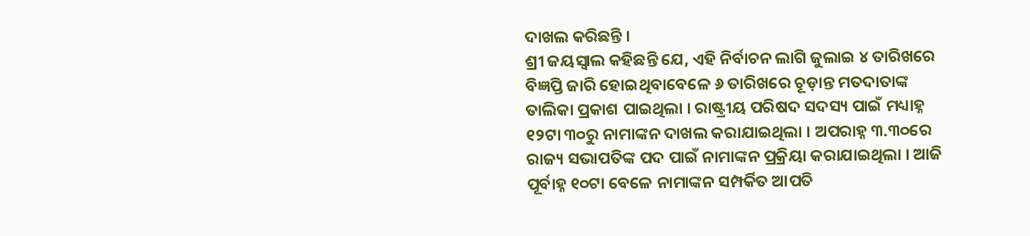ଦାଖଲ କରିଛନ୍ତି ।
ଶ୍ରୀ ଜୟସ୍ୱାଲ କହିଛନ୍ତି ଯେ, ଏହି ନିର୍ବାଚନ ଲାଗି ଜୁଲାଇ ୪ ତାରିଖରେ ବିଜ୍ଞପ୍ତି ଜାରି ହୋଇଥିବାବେଳେ ୬ ତାରିଖରେ ଚୂଡ଼ାନ୍ତ ମତଦାତାଙ୍କ ତାଲିକା ପ୍ରକାଶ ପାଇଥିଲା । ରାଷ୍ଟ୍ରୀୟ ପରିଷଦ ସଦସ୍ୟ ପାଇଁ ମଧ୍ୟାହ୍ନ ୧୨ଟା ୩୦ରୁ ନାମାଙ୍କନ ଦାଖଲ କରାଯାଇଥିଲା । ଅପରାହ୍ନ ୩.୩୦ରେ ରାଜ୍ୟ ସଭାପତିଙ୍କ ପଦ ପାଇଁ ନାମାଙ୍କନ ପ୍ରକ୍ରିୟା କରାଯାଇଥିଲା । ଆଜି ପୂର୍ବାହ୍ନ ୧୦ଟା ବେଳେ ନାମାଙ୍କନ ସମ୍ପର୍କିତ ଆପତି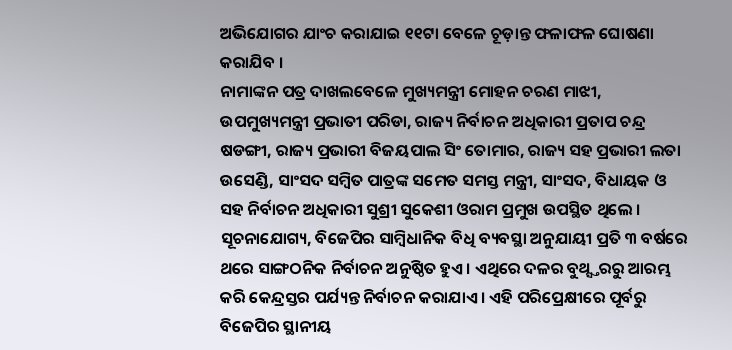ଅଭିଯୋଗର ଯାଂଚ କରାଯାଇ ୧୧ଟା ବେଳେ ଚୂଡ଼ାନ୍ତ ଫଳାଫଳ ଘୋଷଣା କରାଯିବ ।
ନାମାଙ୍କନ ପତ୍ର ଦାଖଲବେଳେ ମୁଖ୍ୟମନ୍ତ୍ରୀ ମୋହନ ଚରଣ ମାଝୀ, ଉପମୁଖ୍ୟମନ୍ତ୍ରୀ ପ୍ରଭାତୀ ପରିଡା, ରାଜ୍ୟ ନିର୍ବାଚନ ଅଧିକାରୀ ପ୍ରତାପ ଚନ୍ଦ୍ର ଷଡଙ୍ଗୀ, ରାଜ୍ୟ ପ୍ରଭାରୀ ବିଜୟପାଲ ସିଂ ତୋମାର, ରାଜ୍ୟ ସହ ପ୍ରଭାରୀ ଲତା ଉସେଣ୍ଡି, ସାଂସଦ ସମ୍ବିତ ପାତ୍ରଙ୍କ ସମେତ ସମସ୍ତ ମନ୍ତ୍ରୀ, ସାଂସଦ, ବିଧାୟକ ଓ ସହ ନିର୍ବାଚନ ଅଧିକାରୀ ସୁଶ୍ରୀ ସୁକେଶୀ ଓରାମ ପ୍ରମୁଖ ଉପସ୍ଥିତ ଥିଲେ । ସୂଚନାଯୋଗ୍ୟ, ବିଜେପିର ସାମ୍ବିଧାନିକ ବିଧି ବ୍ୟବସ୍ଥା ଅନୁଯାୟୀ ପ୍ରତି ୩ ବର୍ଷରେ ଥରେ ସାଙ୍ଗଠନିକ ନିର୍ବାଚନ ଅନୁଷ୍ଠିତ ହୁଏ । ଏଥିରେ ଦଳର ବୁଥ୍ସ୍ତରରୁ ଆରମ୍ଭ କରି କେନ୍ଦ୍ରସ୍ତର ପର୍ଯ୍ୟନ୍ତ ନିର୍ବାଚନ କରାଯାଏ । ଏହି ପରିପ୍ରେକ୍ଷୀରେ ପୂର୍ବରୁ ବିଜେପିର ସ୍ଥାନୀୟ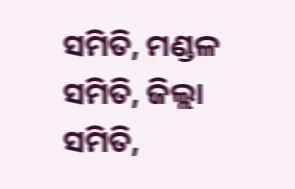ସମିତି, ମଣ୍ଡଳ ସମିତି, ଜିଲ୍ଲା ସମିତି,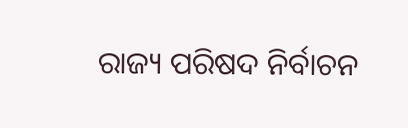ରାଜ୍ୟ ପରିଷଦ ନିର୍ବାଚନ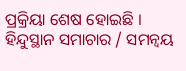ପ୍ରକ୍ରିୟା ଶେଷ ହୋଇଛି ।
ହିନ୍ଦୁସ୍ଥାନ ସମାଚାର / ସମନ୍ୱୟ